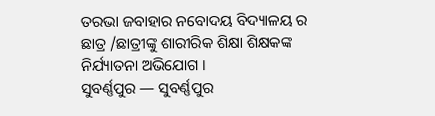ତରଭା ଜବାହାର ନବୋଦୟ ବିଦ୍ୟାଳୟ ର ଛାତ୍ର /ଛାତ୍ରୀଙ୍କୁ ଶାରୀରିକ ଶିକ୍ଷା ଶିକ୍ଷକଙ୍କ ନିର୍ଯ୍ୟାତନା ଅଭିଯୋଗ ।
ସୁବର୍ଣ୍ଣପୁର — ସୁବର୍ଣ୍ଣପୁର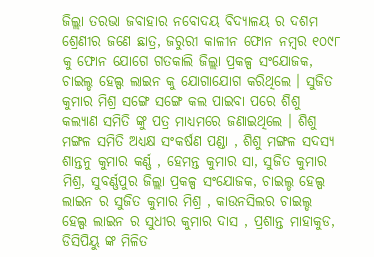ଜିଲ୍ଲା ତରଭା ଜବାହାର ନବୋଦୟ ବିଦ୍ୟାଳୟ ର ଦଶମ ଶ୍ରେଣୀର ଜଣେ ଛାତ୍ର, ଜରୁରୀ କାଳୀନ ଫୋନ ନମ୍ବର ୧୦୯୮ କୁ ଫୋନ ଯୋଗେ ଗତକାଲି ଜିଲ୍ଲା ପ୍ରକଳ୍ପ ସଂଯୋଜକ, ଚାଇଲ୍ଡ ହେଲ୍ପ ଲାଇନ କୁ ଯୋଗାଯୋଗ କରିଥିଲେ । ସୁଜିତ କୁମାର ମିଶ୍ର ସଙ୍ଗେ ସଙ୍ଗେ କଲ ପାଇବା ପରେ ଶିଶୁ କଲ୍ୟାଣ ସମିତି ଙ୍କୁ ପତ୍ର ମାଧ୍ୟମରେ ଜଣାଇଥିଲେ । ଶିଶୁ ମଙ୍ଗଳ ସମିତି ଅଧ୍ୟକ୍ଷ ସଂକର୍ଷଣ ପଣ୍ଡା , ଶିଶୁ ମଙ୍ଗଳ ସଦସ୍ୟ ଶାନ୍ତନୁ କୁମାର କର୍ଣ୍ଣ , ହେମନ୍ତ କୁମାର ସା, ସୁଜିତ କୁମାର ମିଶ୍ର, ସୁବର୍ଣ୍ଣପୁର ଜିଲ୍ଲା ପ୍ରକଳ୍ପ ସଂଯୋଜକ, ଚାଇଲ୍ଡ ହେଲ୍ପ ଲାଇନ ର ସୁଜିତ କୁମାର ମିଶ୍ର , କାଉନସିଲର ଚାଇଲ୍ଡ ହେଲ୍ପ ଲାଇନ ର ସୁଧୀର କୁମାର ଦାସ , ପ୍ରଶାନ୍ତ ମାହାକୁଡ, ଡିସିପିୟୁ ଙ୍କ ମିଳିତ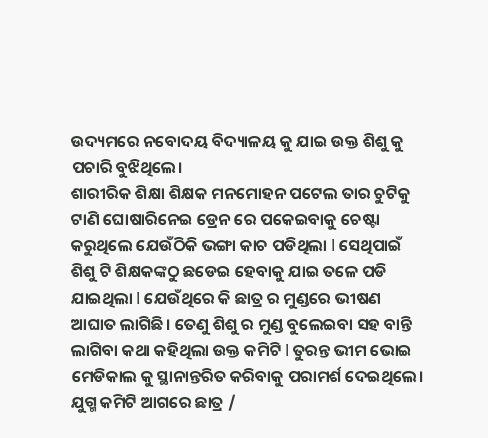ଉଦ୍ୟମରେ ନବୋଦୟ ବିଦ୍ୟାଳୟ କୁ ଯାଇ ଉକ୍ତ ଶିଶୁ କୁ ପଚାରି ବୁଝିଥିଲେ।
ଶାରୀରିକ ଶିକ୍ଷା ଶିକ୍ଷକ ମନମୋହନ ପଟେଲ ତାର ଚୁଟିକୁ ଟାଣି ଘୋଷାରିନେଇ ଡ୍ରେନ ରେ ପକେଇବାକୁ ଚେଷ୍ଟା କରୁଥିଲେ ଯେଉଁଠିକି ଭଙ୍ଗା କାଚ ପଡିଥିଲା l ସେଥିପାଇଁ ଶିଶୁ ଟି ଶିକ୍ଷକଙ୍କଠୁ ଛଡେଇ ହେବାକୁ ଯାଇ ତଳେ ପଡି ଯାଇଥିଲା l ଯେଉଁଥିରେ କି ଛାତ୍ର ର ମୁଣ୍ଡରେ ଭୀଷଣ ଆଘାତ ଲାଗିଛି। ତେଣୁ ଶିଶୁ ର ମୁଣ୍ଡ ବୁଲେଇବା ସହ ବାନ୍ତି ଲାଗିବା କଥା କହିଥିଲା ଉକ୍ତ କମିଟି l ତୁରନ୍ତ ଭୀମ ଭୋଇ ମେଡିକାଲ କୁ ସ୍ଥାନାନ୍ତରିତ କରିବାକୁ ପରାମର୍ଶ ଦେଇଥିଲେ। ଯୁଗ୍ମ କମିଟି ଆଗରେ ଛାତ୍ର /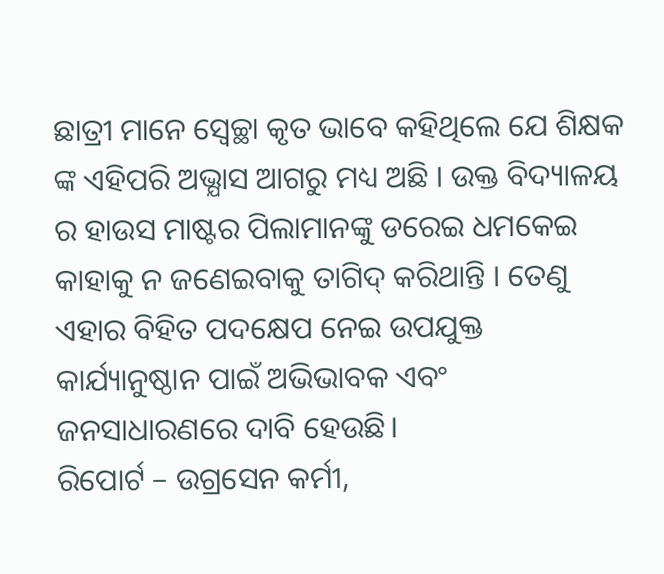ଛାତ୍ରୀ ମାନେ ସ୍ବେଚ୍ଛା କୃତ ଭାବେ କହିଥିଲେ ଯେ ଶିକ୍ଷକ ଙ୍କ ଏହିପରି ଅଭ୍ଯାସ ଆଗରୁ ମଧ୍ୟ ଅଛି । ଉକ୍ତ ବିଦ୍ୟାଳୟ ର ହାଉସ ମାଷ୍ଟର ପିଲାମାନଙ୍କୁ ଡରେଇ ଧମକେଇ କାହାକୁ ନ ଜଣେଇବାକୁ ତାଗିଦ୍ କରିଥାନ୍ତି । ତେଣୁ ଏହାର ବିହିତ ପଦକ୍ଷେପ ନେଇ ଉପଯୁକ୍ତ କାର୍ଯ୍ୟାନୁଷ୍ଠାନ ପାଇଁ ଅଭିଭାବକ ଏବଂ ଜନସାଧାରଣରେ ଦାବି ହେଉଛି।
ରିପୋର୍ଟ – ଉଗ୍ରସେନ କର୍ମୀ,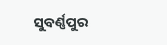ସୁବର୍ଣ୍ଣପୁର